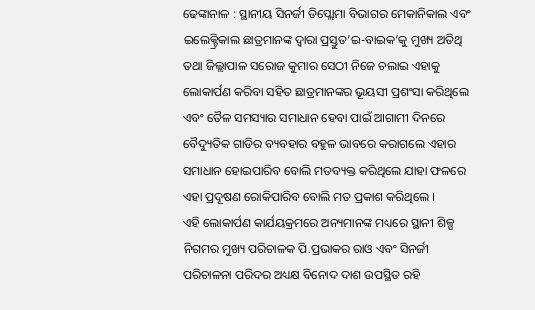ଢେଙ୍କାନାଳ : ସ୍ଥାନୀୟ ସିନର୍ଜୀ ଡିପ୍ଲୋମା ବିଭାଗର ମେକାନିକାଲ ଏବଂ ଇଲେକ୍ଟ୍ରିକାଲ ଛାତ୍ରମାନଙ୍କ ଦ୍ୱାରା ପ୍ରସ୍ତୁତ’ଇ-ବାଇକ’କୁ ମୁଖ୍ୟ ଅତିଥି ତଥା ଜିଲ୍ଲାପାଳ ସରୋଜ କୁମାର ସେଠୀ ନିଜେ ଚଲାଇ ଏହାକୁ ଲୋକାର୍ପଣ କରିବା ସହିତ ଛାତ୍ରମାନଙ୍କର ଭୂୟସୀ ପ୍ରଶଂସା କରିଥିଲେ ଏବଂ ତୈଳ ସମସ୍ୟାର ସମାଧାନ ହେବା ପାଇଁ ଆଗାମୀ ଦିନରେ ବୈଦ୍ୟୁତିକ ଗାଡିର ବ୍ୟବହାର ବହୁଳ ଭାବରେ କରାଗଲେ ଏହାର ସମାଧାନ ହୋଇପାରିବ ବୋଲି ମତବ୍ୟକ୍ତ କରିଥିଲେ ଯାହା ଫଳରେ ଏହା ପ୍ରଦୂଷଣ ରୋକିପାରିବ ବୋଲି ମତ ପ୍ରକାଶ କରିଥିଲେ ।
ଏହି ଲୋକାର୍ପଣ କାର୍ଯୟକ୍ରମରେ ଅନ୍ୟମାନଙ୍କ ମଧ୍ୟରେ ସ୍ଥାନୀ ଶିଳ୍ପ ନିଗମର ମୁଖ୍ୟ ପରିଚାଳକ ପି.ପ୍ରଭାକର ରାଓ ଏବଂ ସିନର୍ଜୀ ପରିଚାଳନା ପରିଦର ଅଧ୍ୟକ୍ଷ ବିନୋଦ ଦାଶ ଉପସ୍ଥିତ ରହି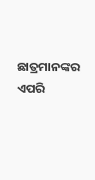ଛାତ୍ରମାନଙ୍କର ଏପରି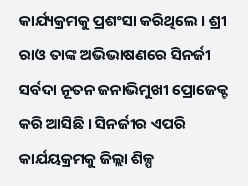କାର୍ଯ୍ୟକ୍ରମକୁ ପ୍ରଶଂସା କରିଥିଲେ । ଶ୍ରୀ ରାଓ ତାଙ୍କ ଅଭିଭାଷଣରେ ସିନର୍ଜୀ ସର୍ବଦା ନୂତନ ଜନାଭିମୁଖୀ ପ୍ରୋଜେକ୍ଟ କରି ଆସିଛି । ସିନର୍ଜୀର ଏପରି କାର୍ଯୟକ୍ରମକୁ ଜିଲ୍ଲା ଶିଳ୍ପ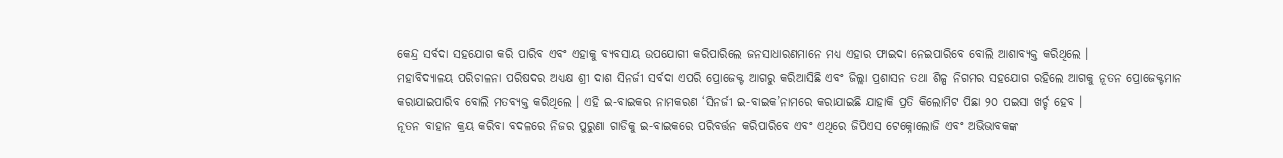କେନ୍ଦ୍ର ସର୍ବଦା ସହଯୋଗ କରି ପାରିବ ଏବଂ ଏହାକୁ ବ୍ୟବସାୟ ଉପଯୋଗୀ କରିପାରିଲେ ଜନସାଧାରଣମାନେ ମଧ୍ୟ ଏହାର ଫାଇଦା ନେଇପାରିବେ ବୋଲି ଆଶାବ୍ୟକ୍ତ କରିଥିଲେ ।
ମହାବିଦ୍ୟାଳୟ ପରିଚାଳନା ପରିଷଦର ଅଧ୍ୟକ୍ଷ ଶ୍ରୀ ଦାଶ ସିନର୍ଜୀ ସର୍ବଦା ଏପରି ପ୍ରୋଜେକ୍ଟ ଆଗରୁ କରିଆସିଛି ଏବଂ ଜିଲ୍ଲା ପ୍ରଶାସନ ତଥା ଶିଳ୍ପ ନିଗମର ସହଯୋଗ ରହିଲେ ଆଗକୁ ନୂତନ ପ୍ରୋଜେକ୍ଟମାନ କରାଯାଇପାରିବ ବୋଲି ମତବ୍ୟକ୍ତ କରିଥିଲେ । ଏହି ଇ-ବାଇକର ନାମକରଣ ‘ସିନର୍ଜୀ ଇ-ବାଇକ’ନାମରେ କରାଯାଇଛି ଯାହାକି ପ୍ରତି କିଲୋମିଟ ପିଛା ୨୦ ପଇସା ଖର୍ଚ୍ଚ ହେବ ।
ନୂତନ ବାହାନ କ୍ରୟ କରିବା ବଦଳରେ ନିଜର ପୁରୁଣା ଗାଡିକୁ ଇ-ବାଇକରେ ପରିବର୍ତ୍ତନ କରିପାରିବେ ଏବଂ ଏଥିରେ ଜିପିଏସ ଟେକ୍ନୋଲୋଜି ଏବଂ ଅଭିଭାବକଙ୍କ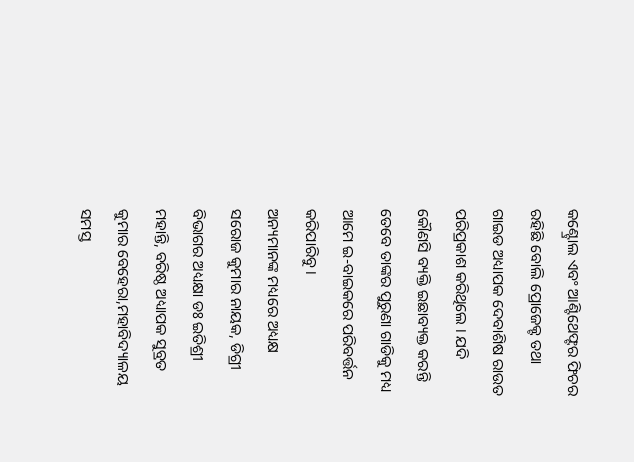କଣ୍ଟ୍ରୋଲ ଏବଂ ଆଣ୍ଟିଥେଫ୍ଟର ଫିଚର ରହିଛି ବୋଲି ପ୍ରୋଜେକ୍ଟ ତଥା ଗାଇଡ ଅଧ୍ୟାପକ ଦେବାଶିଷ ରାଉତ ପରିପ୍ରକାଶ କରିଥିଲେ । ଯଦି କୌଣସି ବ୍ୟକ୍ତି ଇଛାବ୍ୟକ୍ତ କରନ୍ତି ତେବେ ତାଙ୍କର ପୁରୁଣା ଗାଡିକୁ ମଧ୍ୟ ଆମେ ଇ-ବାଇକରେ ପରିବର୍ତ୍ତନ କରିପାରିବୁ ।
ଅନ୍ୟମାନଙ୍କ ମଧ୍ୟରେ ଅଧ୍ୟକ୍ଷ ସରୋଜ କୁମାର ନାୟକ, ଡିଗ୍ରୀ ବିଭାଗର ଅଧ୍ୟକ୍ଷା ଡଃ ଇତିଶ୍ରୀ ମହାନ୍ତି, ବରିଷ୍ଠ ଅଧ୍ୟାପକ ସୁବ୍ରତ କୁମାର ବେହେରା,ମହାବିଦ୍ୟାଳୟ ସମସ୍ତ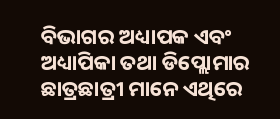ବିଭାଗର ଅଧ୍ୟାପକ ଏବଂ ଅଧ୍ୟାପିକା ତଥା ଡିପ୍ଲୋମାର ଛାତ୍ରଛାତ୍ରୀ ମାନେ ଏଥିରେ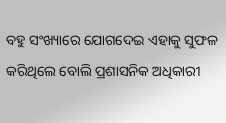ବହୁ ସଂଖ୍ୟାରେ ଯୋଗଦେଇ ଏହାକୁ ସୁଫଳ କରିଥିଲେ ବୋଲି ପ୍ରଶାସନିକ ଅଧିକାରୀ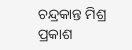ଚନ୍ଦ୍ରକାନ୍ତ ମିଶ୍ର ପ୍ରକାଶ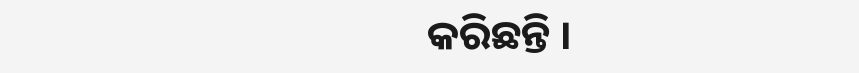କରିଛନ୍ତି ।